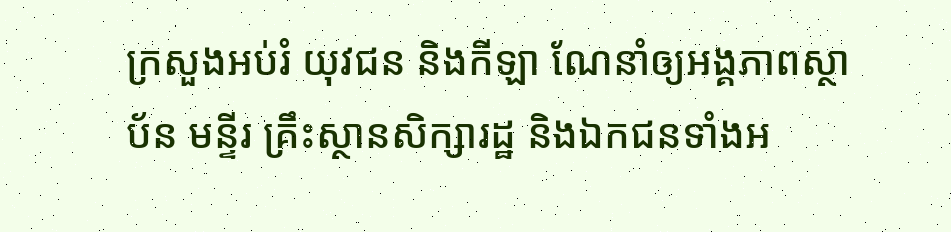ក្រសួងអប់រំ យុវជន និងកីឡា ណែនាំឲ្យអង្គភាពស្ថាប័ន មន្ទីរ គ្រឹះស្ថានសិក្សារដ្ឋ និងឯកជនទាំងអ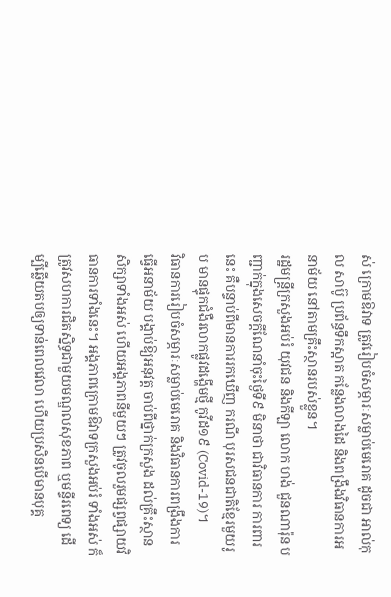ស់ ក្រោមឱវាទ ត្រូវរៀបចំសម្ភារៈសម្លាប់មេរោគ ដូចជា អាល់កុល សាប៊ូ ប្រព័ន្ធទឹកស្អាត កន្លែងលាងដៃ និងពង្រឹងវិធានការអនាម័យ នៅតាមគ្រឹះស្ថានរបស់ខ្លួន។
រដ្ឋមន្ត្រីក្រសួងអប់រំ យុវជន និងកីឡា លោក ហង់ ជួនណារ៉ុន បញ្ជាក់ក្នុងសេចក្ដីណែនាំចុះថ្ងៃទី៩ មិនាថា ជាវិធានការ ការពារនេះ គឺបន្ទាប់ពីមានការរកឃើញ ករណី បុរសជនជាតិខ្មែរមួយរូប មានផ្ទុកជំងឺរលាកផ្លូវដង្ហើមថ្មី កូវីដ១៩ (Covid-19)។
វិធានការរៀបចំសម្ភារៈសម្លាប់មេរោគ និងវិធានការពង្រឹងការធ្វើអនាម័យ បង្គាប់ឱ្យអនុវត្ត ចាប់ពីថ្នាក់ក្រសួង ដល់គ្រឹះស្ថានសិក្សាទាំងអស់ ហើយអង្គភាពនីមួយៗ ត្រូវចូលរួមផ្សព្វផ្សាយវិធានការទាំងនេះ។ អង្គភាពក្រោមឱវាទក្រសួងអប់រំ ទាំងអស់ ក៏ត្រូវសហការជិតស្និទ្ធជាមួយមណ្ឌលសុខភាព ឬមន្ទីរពេទ្យ ដើម្បីឆ្លើយតបឲ្យទាន់ពេលវេលា ហើយប្រសិនបើមានបុគ្គ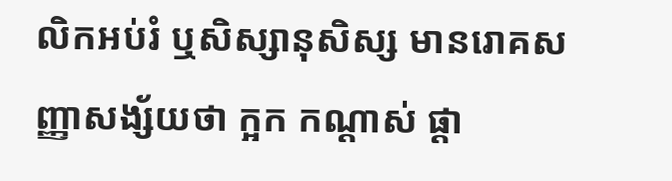លិកអប់រំ ឬសិស្សានុសិស្ស មានរោគសញ្ញាសង្ស័យថា ក្អក កណ្ដាស់ ផ្ដា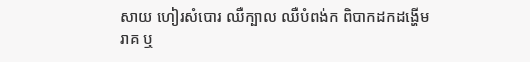សាយ ហៀរសំបោរ ឈឺក្បាល ឈឺបំពង់ក ពិបាកដកដង្ហើម រាគ ឬ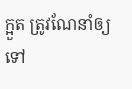ក្អួត ត្រូវណែនាំឲ្យទៅ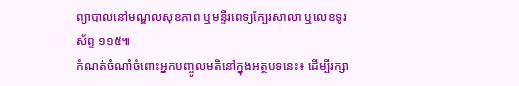ព្យាបាលនៅមណ្ឌលសុខភាព ឬមន្ទីរពេទ្យក្បែរសាលា ឬលេខទូរស័ព្ទ ១១៥៕
កំណត់ចំណាំចំពោះអ្នកបញ្ចូលមតិនៅក្នុងអត្ថបទនេះ៖ ដើម្បីរក្សា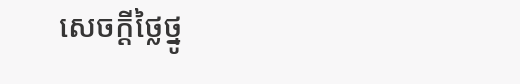សេចក្ដីថ្លៃថ្នូ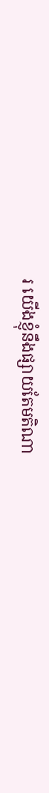រ យើងខ្ញុំនឹងផ្សាយតែមតិណា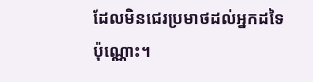ដែលមិនជេរប្រមាថដល់អ្នកដទៃប៉ុណ្ណោះ។